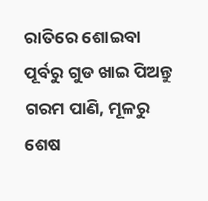ରାତିରେ ଶୋଇବା ପୂର୍ବରୁ ଗୁଡ ଖାଇ ପିଅନ୍ତୁ ଗରମ ପାଣି, ମୂଳରୁ ଶେଷ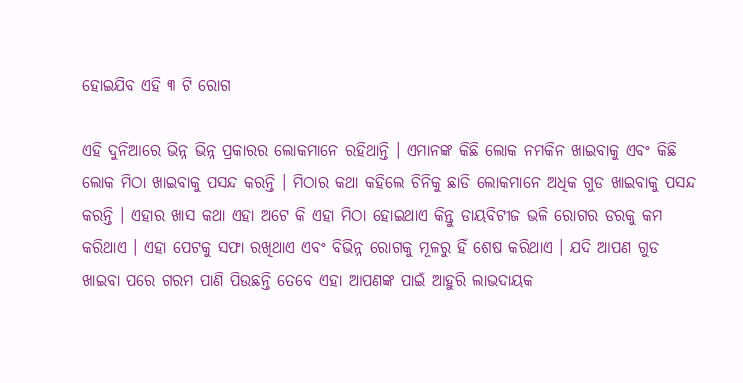ହୋଇଯିବ ଏହି ୩ ଟି ରୋଗ

ଏହି ଦୁନିଆରେ ଭିନ୍ନ ଭିନ୍ନ ପ୍ରକାରର ଲୋକମାନେ ରହିଥାନ୍ତି । ଏମାନଙ୍କ କିଛି ଲୋକ ନମକିନ ଖାଇବାକୁ ଏବଂ କିଛି ଲୋକ ମିଠା ଖାଇବାକୁ ପସନ୍ଦ କରନ୍ତି । ମିଠାର କଥା କହିଲେ ଚିନିକୁ ଛାଡି ଲୋକମାନେ ଅଧିକ ଗୁଡ ଖାଇବାକୁ ପସନ୍ଦ କରନ୍ତି । ଏହାର ଖାସ କଥା ଏହା ଅଟେ କି ଏହା ମିଠା ହୋଇଥାଏ କିନ୍ତୁ ଡାୟବିଟୀଜ ଭଳି ରୋଗର ଡରକୁ କମ କରିଥାଏ । ଏହା ପେଟକୁ ସଫା ରଖିଥାଏ ଏବଂ ବିଭିନ୍ନ ରୋଗକୁ ମୂଳରୁ ହିଁ ଶେଷ କରିଥାଏ । ଯଦି ଆପଣ ଗୁଡ ଖାଇବା ପରେ ଗରମ ପାଣି ପିଉଛନ୍ତି ତେବେ ଏହା ଆପଣଙ୍କ ପାଇଁ ଆହୁରି ଲାଭଦାୟକ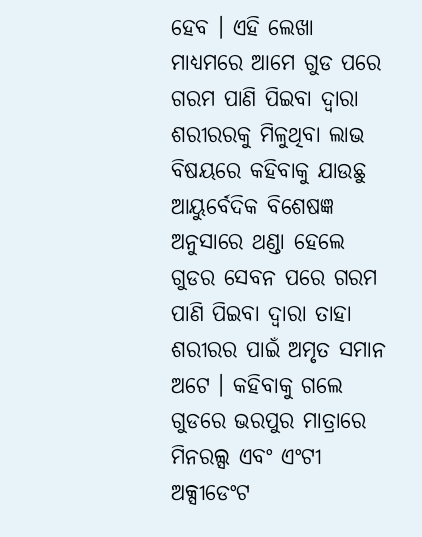ହେବ । ଏହି ଲେଖା ମାଧ୍ୟମରେ ଆମେ ଗୁଡ ପରେ ଗରମ ପାଣି ପିଇବା ଦ୍ଵାରା ଶରୀରରକୁ ମିଳୁଥିବା ଲାଭ ବିଷୟରେ କହିବାକୁ ଯାଉଛୁ
ଆୟୁର୍ବେଦିକ ବିଶେଷଜ୍ଞ ଅନୁସାରେ ଥଣ୍ଡା ହେଲେ ଗୁଡର ସେବନ ପରେ ଗରମ ପାଣି ପିଇବା ଦ୍ଵାରା ତାହା ଶରୀରର ପାଇଁ ଅମୃତ ସମାନ ଅଟେ । କହିବାକୁ ଗଲେ ଗୁଡରେ ଭରପୁର ମାତ୍ରାରେ ମିନରଲ୍ସ ଏବଂ ଏଂଟୀ ଅକ୍ସୀଡେଂଟ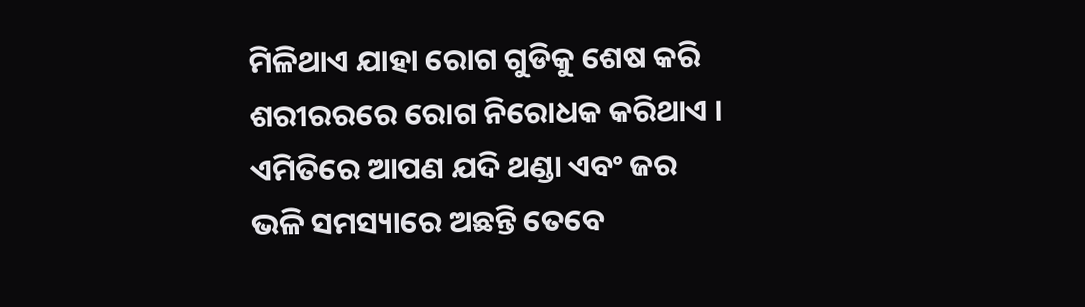ମିଳିଥାଏ ଯାହା ରୋଗ ଗୁଡିକୁ ଶେଷ କରି ଶରୀରରରେ ରୋଗ ନିରୋଧକ କରିଥାଏ । ଏମିତିରେ ଆପଣ ଯଦି ଥଣ୍ଡା ଏବଂ ଜର ଭଳି ସମସ୍ୟାରେ ଅଛନ୍ତି ତେବେ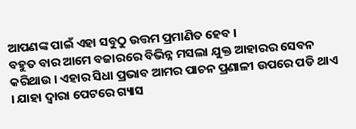ଆପଣଙ୍କ ପାଇଁ ଏହା ସବୁଠୁ ଉତ୍ତମ ପ୍ରମାଣିତ ହେବ ।
ବହୁତ ବାର ଆମେ ବଜାରରେ ବିଭିନ୍ନ ମସଲା ଯୁକ୍ତ ଆହାରର ସେବନ କରିଥାଉ । ଏହାର ସିଧା ପ୍ରଭାବ ଆମର ପାଚନ ପ୍ରଣାଳୀ ଉପରେ ପଡି ଥାଏ । ଯାହା ଦ୍ଵାରା ପେଟରେ ଗ୍ୟାସ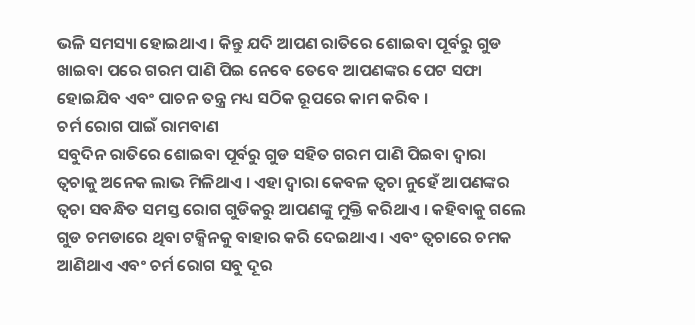ଭଳି ସମସ୍ୟା ହୋଇଥାଏ । କିନ୍ତୁ ଯଦି ଆପଣ ରାତିରେ ଶୋଇବା ପୂର୍ବରୁ ଗୁଡ ଖାଇବା ପରେ ଗରମ ପାଣି ପିଇ ନେବେ ତେବେ ଆପଣଙ୍କର ପେଟ ସଫା ହୋଇଯିବ ଏବଂ ପାଚନ ତନ୍ତ୍ର ମଧ୍ୟ ସଠିକ ରୂପରେ କାମ କରିବ ।
ଚର୍ମ ରୋଗ ପାଇଁ ରାମବାଣ
ସବୁଦିନ ରାତିରେ ଶୋଇବା ପୂର୍ବରୁ ଗୁଡ ସହିତ ଗରମ ପାଣି ପିଇବା ଦ୍ଵାରା ତ୍ଵଚାକୁ ଅନେକ ଲାଭ ମିଳିଥାଏ । ଏହା ଦ୍ଵାରା କେବଳ ତ୍ଵଚା ନୁହେଁ ଆପଣଙ୍କର ତ୍ଵଚା ସବନ୍ଧିତ ସମସ୍ତ ରୋଗ ଗୁଡିକରୁ ଆପଣଙ୍କୁ ମୁକ୍ତି କରିଥାଏ । କହିବାକୁ ଗଲେ ଗୁଡ ଚମଡାରେ ଥିବା ଟକ୍ସିନକୁ ବାହାର କରି ଦେଇଥାଏ । ଏବଂ ତ୍ଵଚାରେ ଚମକ ଆଣିଥାଏ ଏବଂ ଚର୍ମ ରୋଗ ସବୁ ଦୂର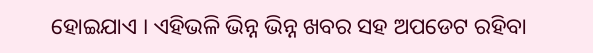ହୋଇଯାଏ । ଏହିଭଳି ଭିନ୍ନ ଭିନ୍ନ ଖବର ସହ ଅପଡେଟ ରହିବା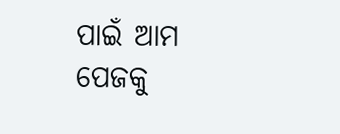ପାଇଁ ଆମ ପେଜକୁ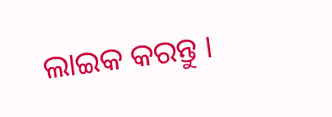ଲାଇକ କରନ୍ତୁ ।